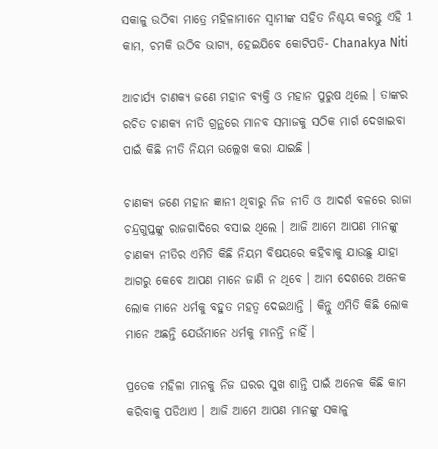ସକାଳୁ ଉଠିବା ମାତ୍ରେ ମହିଳାମାନେ ସ୍ବାମୀଙ୍କ ସହିତ ନିଶ୍ଚୟ କରନ୍ତୁ ଏହି 1 କାମ, ଚମକି ଉଠିବ ଭାଗ୍ୟ, ହେଇଯିବେ କୋଟିପତି- Chanakya Niti

ଆଚାର୍ଯ୍ୟ ଚାଣକ୍ୟ ଜଣେ ମହାନ ବ୍ୟକ୍ତି ଓ ମହାନ ପୁରୁଷ ଥିଲେ । ତାଙ୍କର ରଚିତ ଚାଣକ୍ୟ ନୀତି ଗ୍ରନ୍ଥରେ ମାନବ ସମାଜକୁ ସଠିକ ମାର୍ଗ ଦେଖାଇବା ପାଇଁ କିଛି ନୀତି ନିୟମ ଉଲ୍ଲେଖ କରା ଯାଇଛି ।

ଚାଣକ୍ୟ ଜଣେ ମହାନ ଜ୍ଞାନୀ ଥିବାରୁ ନିଜ ନୀତି ଓ ଆଦର୍ଶ ବଳରେ ରାଜା ଚନ୍ଦ୍ରଗୁପ୍ତଙ୍କୁ ରାଜଗାଦିରେ ବସାଇ ଥିଲେ । ଆଜି ଆମେ ଆପଣ ମାନଙ୍କୁ ଚାଣକ୍ୟ ନୀତିର ଏମିତି କିଛି ନିୟମ ବିଷୟରେ କହିବାକୁ ଯାଉଛୁ ଯାହା ଆଗରୁ କେବେ ଆପଣ ମାନେ ଜାଣି ନ ଥିବେ । ଆମ ଦେଶରେ ଅନେକ ଲୋକ ମାନେ ଧର୍ମକୁ ବହୁତ ମହତ୍ଵ ଦେଇଥାନ୍ତି । କିନ୍ତୁ ଏମିତି କିଛି ଲୋକ ମାନେ ଅଛନ୍ତି ଯେଉଁମାନେ ଧର୍ମକୁ ମାନନ୍ତି ନାହିଁ ।

ପ୍ରତେକ ମହିଳା ମାନକୁ ନିଜ ଘରର ସୁଖ ଶାନ୍ତି ପାଇଁ ଅନେକ କିଛି କାମ କରିବାକୁ ପଡିଥାଏ । ଆଜି ଆମେ ଆପଣ ମାନଙ୍କୁ ସକାଳୁ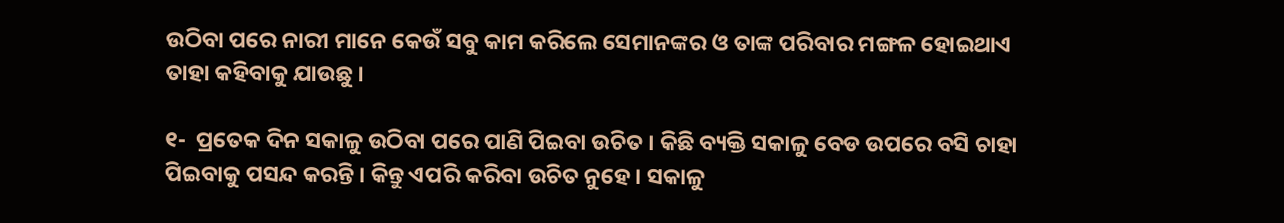ଉଠିବା ପରେ ନାରୀ ମାନେ କେଉଁ ସବୁ କାମ କରିଲେ ସେମାନଙ୍କର ଓ ତାଙ୍କ ପରିବାର ମଙ୍ଗଳ ହୋଇଥାଏ ତାହା କହିବାକୁ ଯାଉଛୁ ।

୧-  ପ୍ରତେକ ଦିନ ସକାଳୁ ଉଠିବା ପରେ ପାଣି ପିଇବା ଉଚିତ । କିଛି ବ୍ୟକ୍ତି ସକାଳୁ ବେଡ ଉପରେ ବସି ଚାହା ପିଇବାକୁ ପସନ୍ଦ କରନ୍ତି । କିନ୍ତୁ ଏପରି କରିବା ଉଚିତ ନୁହେ । ସକାଳୁ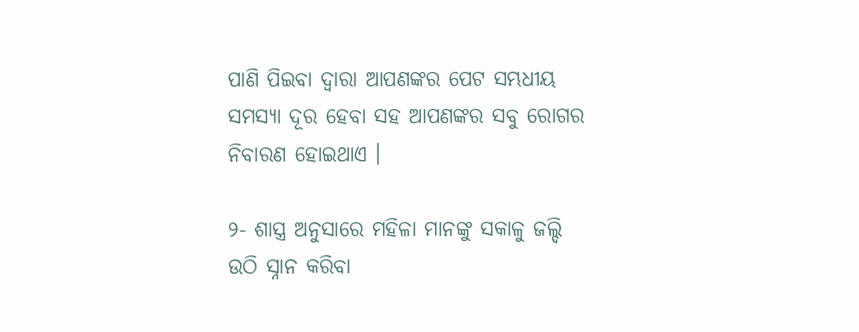ପାଣି ପିଇବା ଦ୍ଵାରା ଆପଣଙ୍କର ପେଟ ସମ୍ଭଧୀୟ ସମସ୍ୟା ଦୂର ହେବା ସହ ଆପଣଙ୍କର ସବୁ ରୋଗର ନିବାରଣ ହୋଇଥାଏ ।

୨- ଶାସ୍ତ୍ର ଅନୁସାରେ ମହିଳା ମାନଙ୍କୁ ସକାଳୁ ଜଲ୍ଦି ଉଠି ସ୍ନାନ କରିବା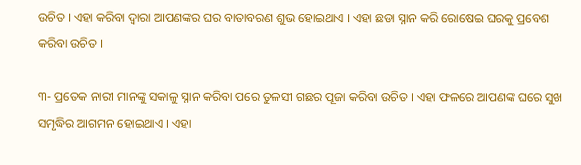ଉଚିତ । ଏହା କରିବା ଦ୍ଵାରା ଆପଣଙ୍କର ଘର ବାତାବରଣ ଶୁଭ ହୋଇଥାଏ । ଏହା ଛଡା ସ୍ନାନ କରି ରୋଷେଇ ଘରକୁ ପ୍ରବେଶ କରିବା ଉଚିତ ।

୩- ପ୍ରତେକ ନାରୀ ମାନଙ୍କୁ ସକାଳୁ ସ୍ନାନ କରିବା ପରେ ତୁଳସୀ ଗଛର ପୂଜା କରିବା ଉଚିତ । ଏହା ଫଳରେ ଆପଣଙ୍କ ଘରେ ସୁଖ ସମୃଦ୍ଧିର ଆଗମନ ହୋଇଥାଏ । ଏହା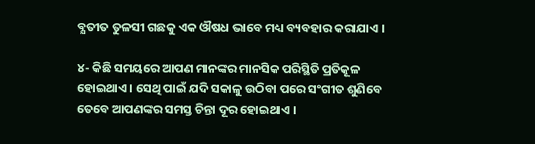ବ୍ଯତୀତ ତୁଳସୀ ଗଛକୁ ଏକ ଔଷଧ ଭାବେ ମଧ୍ୟ ବ୍ୟବହାର କରାଯାଏ ।

୪- କିଛି ସମୟରେ ଆପଣ ମାନଙ୍କର ମାନସିକ ପରିସ୍ଥିତି ପ୍ରତିକୂଳ ହୋଇଥାଏ । ସେଥି ପାଇଁ ଯଦି ସକାଳୁ ଉଠିବା ପରେ ସଂଗୀତ ଶୁଣିବେ ତେବେ ଆପଣଙ୍କର ସମସ୍ତ ଚିନ୍ତା ଦୂର ହୋଇଥାଏ ।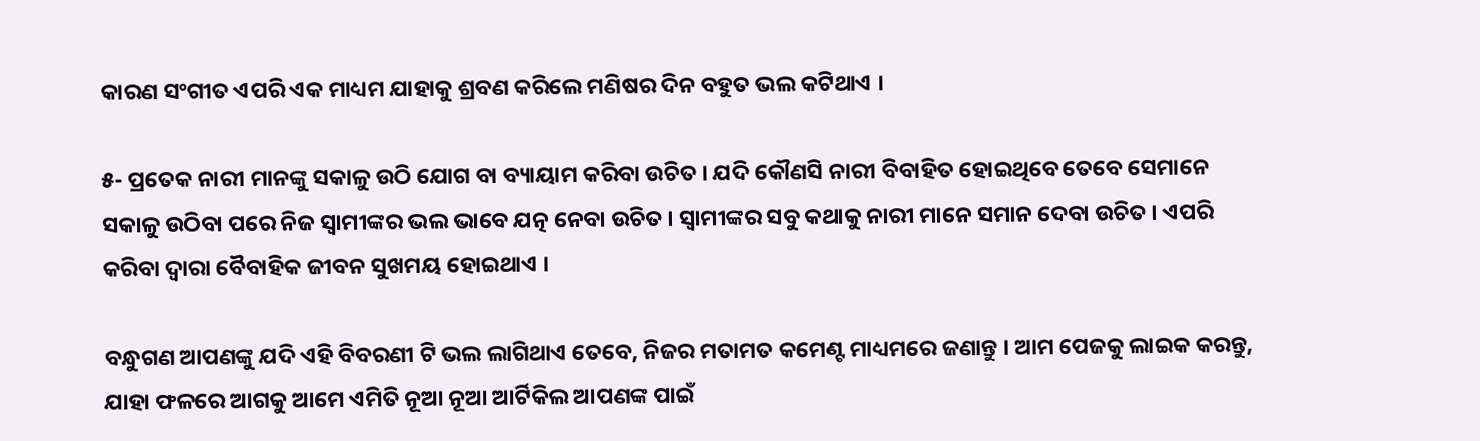କାରଣ ସଂଗୀତ ଏପରି ଏକ ମାଧ୍ୟମ ଯାହାକୁ ଶ୍ରବଣ କରିଲେ ମଣିଷର ଦିନ ବହୁତ ଭଲ କଟିଥାଏ ।

୫- ପ୍ରତେକ ନାରୀ ମାନଙ୍କୁ ସକାଳୁ ଉଠି ଯୋଗ ବା ବ୍ୟାୟାମ କରିବା ଉଚିତ । ଯଦି କୌଣସି ନାରୀ ବିବାହିତ ହୋଇଥିବେ ତେବେ ସେମାନେ ସକାଳୁ ଉଠିବା ପରେ ନିଜ ସ୍ଵାମୀଙ୍କର ଭଲ ଭାବେ ଯତ୍ନ ନେବା ଉଚିତ । ସ୍ବାମୀଙ୍କର ସବୁ କଥାକୁ ନାରୀ ମାନେ ସମାନ ଦେବା ଉଚିତ । ଏପରି କରିବା ଦ୍ଵାରା ବୈବାହିକ ଜୀବନ ସୁଖମୟ ହୋଇଥାଏ ।

ବନ୍ଧୁଗଣ ଆପଣଙ୍କୁ ଯଦି ଏହି ବିବରଣୀ ଟି ଭଲ ଲାଗିଥାଏ ତେବେ, ନିଜର ମତାମତ କମେଣ୍ଟ ମାଧ୍ୟମରେ ଜଣାନ୍ତୁ । ଆମ ପେଜକୁ ଲାଇକ କରନ୍ତୁ, ଯାହା ଫଳରେ ଆଗକୁ ଆମେ ଏମିତି ନୂଆ ନୂଆ ଆର୍ଟିକିଲ ଆପଣଙ୍କ ପାଇଁ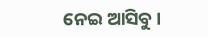ନେଇ ଆସିବୁ ।